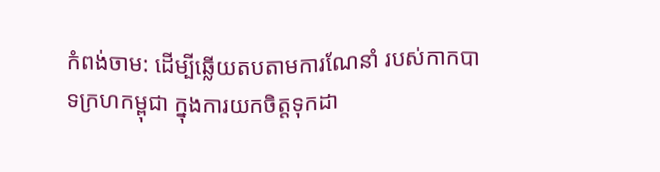កំពង់ចាម: ដេីម្បីឆ្លើយតបតាមការណែនាំ របស់កាកបាទក្រហកម្ពុជា ក្នុងការយកចិត្តទុកដា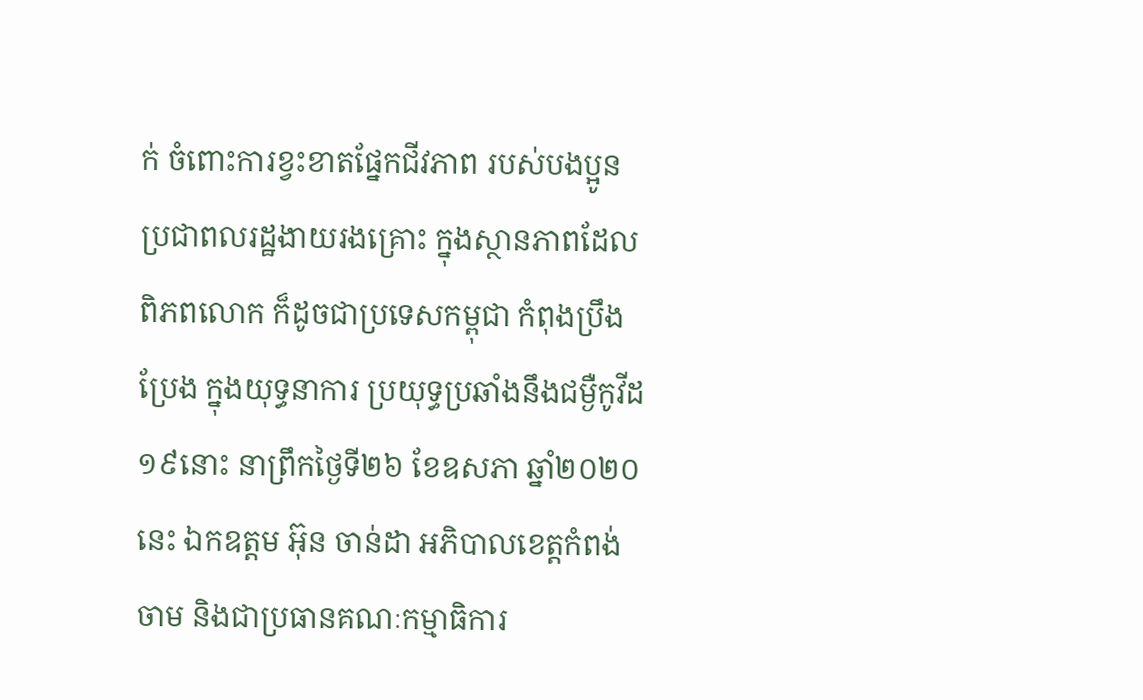ក់ ចំពោះការខ្វះខាតផ្នែកជីវភាព របស់បងប្អូនប្រជាពលរដ្ឋងាយរងគ្រោះ ក្នុងស្ថានភាពដែលពិភពលោក ក៏ដូចជាប្រទេសកម្ពុជា កំពុងប្រឹងប្រែង ក្នុងយុទ្ធនាការ ប្រយុទ្ធប្រឆាំងនឹងជម្ងឺកូវីដ១៩នោះ នាព្រឹកថ្ងៃទី២៦ ខែឧសភា ឆ្នាំ២០២០នេះ ឯកឧត្តម អ៊ុន ចាន់ដា អភិបាលខេត្តកំពង់ចាម និងជាប្រធានគណៈកម្មាធិការ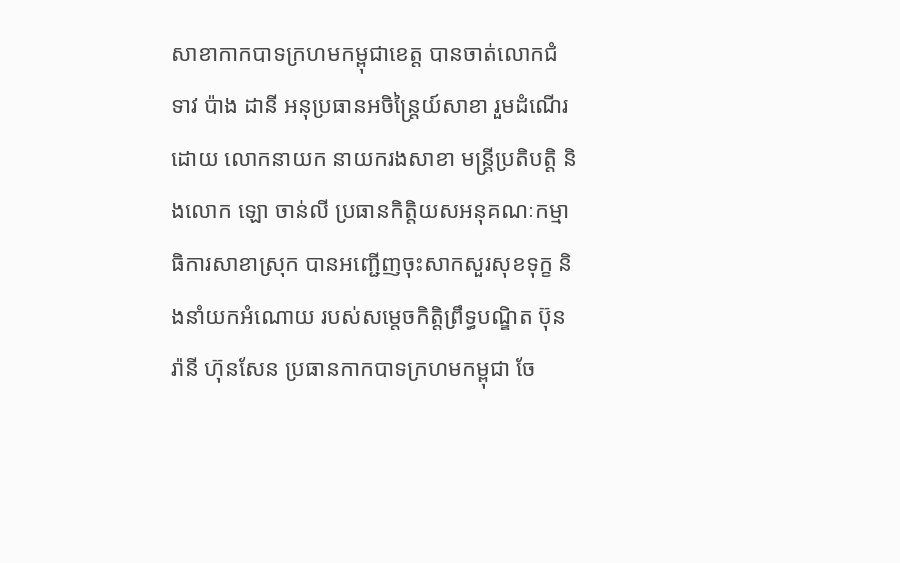សាខាកាកបាទក្រហមកម្ពុជាខេត្ត បានចាត់លោកជំទាវ ប៉ាង ដានី អនុប្រធានអចិន្ត្រៃយ៍សាខា រួមដំណើរដោយ លោកនាយក នាយករងសាខា មន្ត្រីប្រតិបត្តិ និងលោក ឡោ ចាន់លី ប្រធានកិត្តិយសអនុគណៈកម្មាធិការសាខាស្រុក បានអញ្ជើញចុះសាកសួរសុខទុក្ខ និងនាំយកអំណោយ របស់សម្តេចកិត្តិព្រឹទ្ធបណ្ឌិត ប៊ុន រ៉ានី ហ៊ុនសែន ប្រធានកាកបាទក្រហមកម្ពុជា ចែ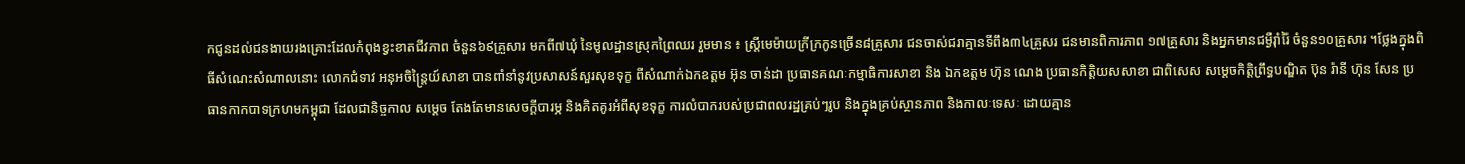កជូនដល់ជនងាយរងគ្រោះដែលកំពុងខ្វះខាតជីវភាព ចំនួន៦៩គ្រួសារ មកពី៧ឃុំ នៃមូលដ្ឋានស្រុកព្រៃឈរ រួមមាន ៖ ស្ដ្រីមេម៉ាយក្រីក្រកូនច្រើន៨គ្រួសារ ជនចាស់ជរាគ្មានទីពឹង៣៤គ្រួសរ ជនមានពិការភាព ១៧គ្រួសារ និងអ្នកមានជម្ងឺរ៉ាំរ៉ៃ ចំនួន១០គ្រួសារ ។ថ្លែងក្នុងពិធីសំណេះសំណាលនោះ លោកជំទាវ អនុអចិន្ត្រៃយ៍សាខា បានពាំនាំនូវប្រសាសន៍សួរសុខទុក្ខ ពីសំណាក់ឯកឧត្តម អ៊ុន ចាន់ដា ប្រធានគណៈកម្មាធិការសាខា និង ឯកឧត្តម ហ៊ុន ណេង ប្រធានកិត្តិយសសាខា ជាពិសេស សម្ដេចកិត្តិព្រឹទ្ធបណ្ឌិត ប៊ុន រ៉ានី ហ៊ុន សែន ប្រធានកាកបាទក្រហមកម្ពុជា ដែលជានិច្ចកាល សម្តេច តែងតែមានសេចក្ដីបារម្ភ និងគិតគូរអំពីសុខទុក្ខ ការលំបាករបស់ប្រជាពលរដ្ឋគ្រប់ៗរូប និងក្នុងគ្រប់ស្ថានភាព និងកាលៈទេសៈ ដោយគ្មាន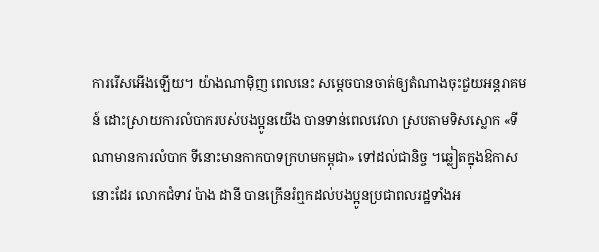ការរើសអើងឡើយ។ យ៉ាងណាម៉ិញ ពេលនេះ សម្ដេចបានចាត់ឲ្យតំណាងចុះជួយអន្តរាគមន៍ ដោះស្រាយការលំបាករបស់បងប្អូនយើង បានទាន់ពេលវេលា ស្របតាមទិសស្លោក «ទីណាមានការលំបាក ទីនោះមានកាកបាទក្រហមកម្ពុជា» ទៅដល់ជានិច្ច ។ឆ្លៀតក្នុងឱកាសនោះដែរ លោកជំទាវ ប៉ាង ដានី បានក្រើនរំឮកដល់បងប្អូនប្រជាពលរដ្ឋទាំងអ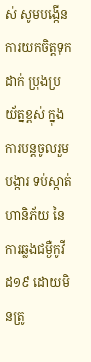ស់ សូមបង្កើនការយកចិត្តទុកដាក់ ប្រុងប្រយ័ត្នខ្ពស់ ក្នុងការបន្តចូលរួមបង្ការ ទប់ស្កាត់ហានិភ័យ នៃការឆ្លងជម្ងឺកូវីដ១៩ ដោយមិនត្រូ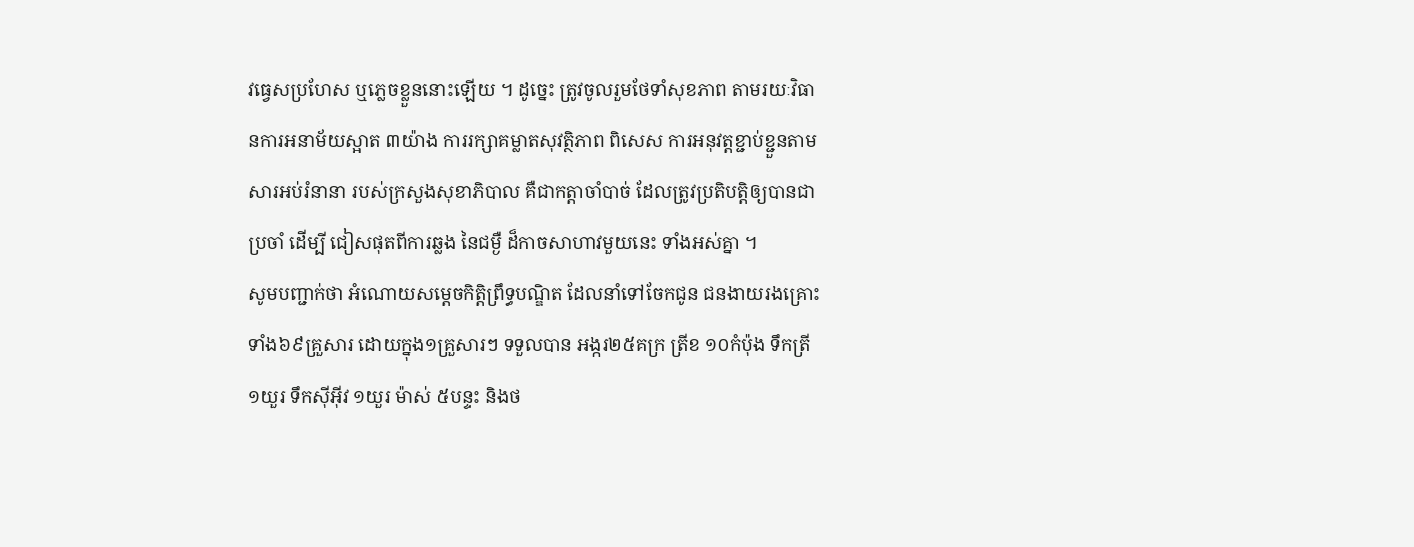វធ្វេសប្រហែស ឬភ្លេចខ្លួននោះឡើយ ។ ដូច្នេះ ត្រូវចូលរួមថែទាំសុខភាព តាមរយៈវិធានការអនាម័យស្អាត ៣យ៉ាង ការរក្សាគម្លាតសុវត្ថិភាព ពិសេស ការអនុវត្តខ្ជាប់ខ្ជួនតាមសារអប់រំនានា របស់ក្រសួងសុខាភិបាល គឺជាកត្តាចាំបាច់ ដែលត្រូវប្រតិបត្តិឲ្យបានជាប្រចាំ ដើម្បី ជៀសផុតពីការឆ្លង នៃជម្ងឺ ដ៏កាចសាហាវមួយនេះ ទាំងអស់គ្នា ។
សូមបញ្ជាក់ថា អំណោយសម្ដេចកិត្តិព្រឹទ្ធបណ្ឌិត ដែលនាំទៅចែកជូន ជនងាយរងគ្រោះទាំង៦៩គ្រួសារ ដោយក្នុង១គ្រួសារៗ ទទួលបាន អង្ករ២៥គក្រ ត្រីខ ១០កំប៉ុង ទឹកត្រី ១យួរ ទឹកស៊ីអ៊ីវ ១យួរ ម៉ាស់ ៥បន្ទះ និងថ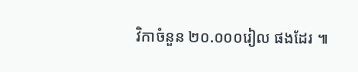វិកាចំនួន ២០.០០០រៀល ផងដែរ ៕